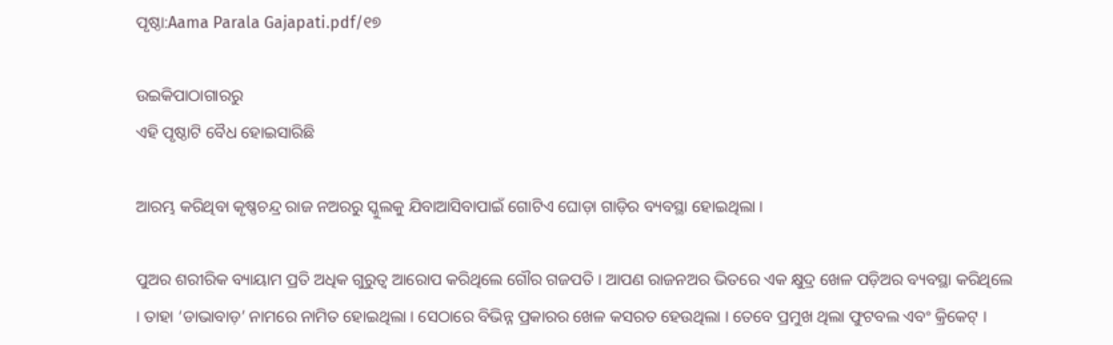ପୃଷ୍ଠା:Aama Parala Gajapati.pdf/୧୭

ଉଇକିପାଠାଗାର‌ରୁ
ଏହି ପୃଷ୍ଠାଟି ବୈଧ ହୋଇସାରିଛି

ଆରମ୍ଭ କରିଥିବା କୃଷ୍ଣଚନ୍ଦ୍ର ରାଜ ନଅରରୁ ସ୍କୁଲକୁ ଯିବାଆସିବାପାଇଁ ଗୋଟିଏ ଘୋଡ଼ା ଗାଡ଼ିର ବ୍ୟବସ୍ଥା ହୋଇଥିଲା ।

ପୁଅର ଶରୀରିକ ବ୍ୟାୟାମ ପ୍ରତି ଅଧିକ ଗୁରୁତ୍ୱ ଆରୋପ କରିଥିଲେ ଗୌର ଗଜପତି । ଆପଣ ରାଜନଅର ଭିତରେ ଏକ କ୍ଷୁଦ୍ର ଖେଳ ପଡ଼ିଅର ବ୍ୟବସ୍ଥା କରିଥିଲେ । ତାହା ‘ଡାଭାବାଡ଼’ ନାମରେ ନାମିତ ହୋଇଥିଲା । ସେଠାରେ ବିଭିନ୍ନ ପ୍ରକାରର ଖେଳ କସରତ ହେଉଥିଲା । ତେବେ ପ୍ରମୁଖ ଥିଲା ଫୁଟବଲ ଏବଂ କ୍ରିକେଟ୍ ।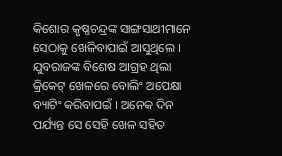କିଶୋର କୃଷ୍ଣଚନ୍ଦ୍ରଙ୍କ ସାଙ୍ଗସାଥୀମାନେ ସେଠାକୁ ଖେଳିବାପାଇଁ ଆସୁଥିଲେ । ଯୁବରାଜଙ୍କ ବିଶେଷ ଆଗ୍ରହ ଥିଲା କ୍ରିକେଟ୍ ଖେଳରେ ବୋଲିଂ ଅପେକ୍ଷା ବ୍ୟାଟିଂ କରିବାପଇଁ । ଅନେକ ଦିନ ପର୍ଯ୍ୟନ୍ତ ସେ ସେହି ଖେଳ ସହିତ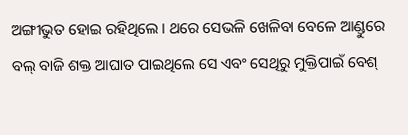ଅଙ୍ଗୀଭୁତ ହୋଇ ରହିଥିଲେ । ଥରେ ସେଭଳି ଖେଳିବା ବେଳେ ଆଣ୍ଡୁରେ ବଲ୍ ବାଜି ଶକ୍ତ ଆଘାତ ପାଇଥିଲେ ସେ ଏବଂ ସେଥିରୁ ମୁକ୍ତିପାଇଁ ବେଶ୍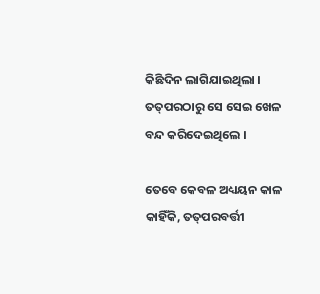କିଛିଦିନ ଲାଗିଯାଇଥିଲା । ତତ୍‌ପରଠାରୁ ସେ ସେଇ ଖେଳ ବନ୍ଦ କରିଦେଇଥିଲେ ।

ତେବେ କେବଳ ଅଧ୍ୟୟନ କାଳ କାହିଁକି, ତତ୍‌ପରବର୍ତ୍ତୀ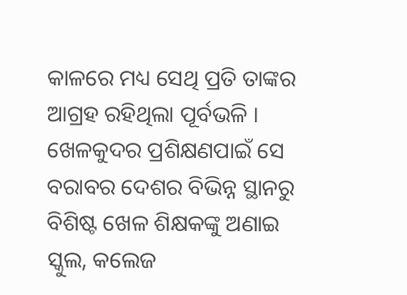କାଳରେ ମଧ୍ୟ ସେଥି ପ୍ରତି ତାଙ୍କର ଆଗ୍ରହ ରହିଥିଲା ପୂର୍ବଭଳି । ଖେଳକୁଦର ପ୍ରଶିକ୍ଷଣପାଇଁ ସେ ବରାବର ଦେଶର ବିଭିନ୍ନ ସ୍ଥାନରୁ ବିଶିଷ୍ଟ ଖେଳ ଶିକ୍ଷକଙ୍କୁ ଅଣାଇ ସ୍କୁଲ, କଲେଜ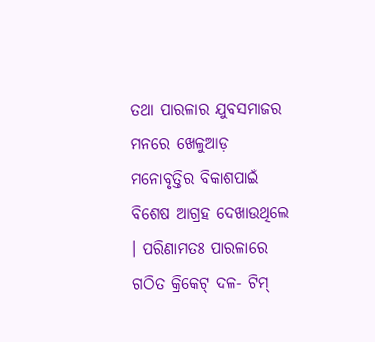ତଥା ପାରଳାର ଯୁବସମାଜର ମନରେ ଖେଳୁଆଡ଼ ମନୋବୃତ୍ତିର ବିକାଶପାଇଁ ବିଶେଷ ଆଗ୍ରହ ଦେଖାଉଥିଲେ । ପରିଣାମତଃ ପାରଳାରେ ଗଠିତ କ୍ରିକେଟ୍ ଦଳ- ଟିମ୍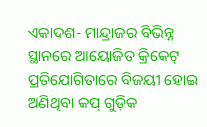ଏକାଦଶ- ମାନ୍ଦ୍ରାଜର ବିଭିନ୍ନ ସ୍ଥାନରେ ଆୟୋଜିତ କ୍ରିକେଟ୍ ପ୍ରତିଯୋଗିତାରେ ବିଜୟୀ ହୋଇ ଅଣିଥିବା କପ୍ ଗୁଡ଼ିକ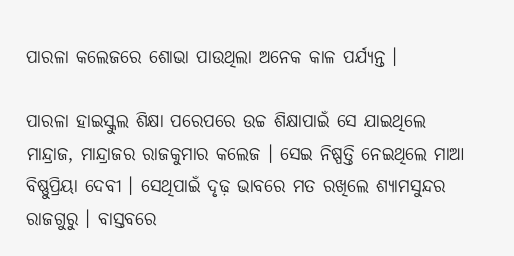ପାରଳା କଲେଜରେ ଶୋଭା ପାଉଥିଲା ଅନେକ କାଳ ପର୍ଯ୍ୟନ୍ତ ।

ପାରଳା ହାଇସ୍କୁଲ ଶିକ୍ଷା ପରେପରେ ଉଚ୍ଚ ଶିକ୍ଷାପାଇଁ ସେ ଯାଇଥିଲେ ମାନ୍ଦ୍ରାଜ, ମାନ୍ଦ୍ରାଜର ରାଜକୁମାର କଲେଜ । ସେଇ ନିଷ୍ପତ୍ତି ନେଇଥିଲେ ମାଆ ବିଷ୍ଣୁପ୍ରିୟା ଦେବୀ । ସେଥିପାଇଁ ଦୃଢ଼ ଭାବରେ ମତ ରଖିଲେ ଶ୍ୟାମସୁନ୍ଦର ରାଜଗୁରୁ । ବାସ୍ତବରେ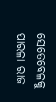ସେତେବେଳକୁ ପାରଳା ରାଜ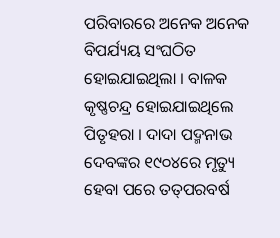ପରିବାରରେ ଅନେକ ଅନେକ ବିପର୍ଯ୍ୟୟ ସଂଘଠିତ ହୋଇଯାଇଥିଲା । ବାଳକ କୃଷ୍ଣଚନ୍ଦ୍ର ହୋଇଯାଇଥିଲେ ପିତୃହରା । ଦାଦା ପଦ୍ମନାଭ ଦେବଙ୍କର ୧୯୦୪ରେ ମୃତ୍ୟୁ ହେବା ପରେ ତ‌ତ୍‌ପରବର୍ଷ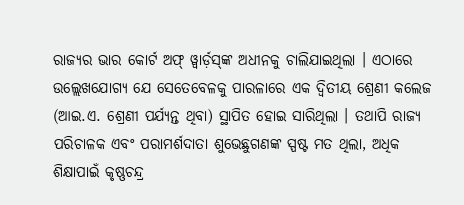ରାଜ୍ୟର ଭାର କୋର୍ଟ ଅଫ୍ ୱ୍ୱାର୍ଡ଼ସ୍‌ଙ୍କ ଅଧୀନକୁ ଚାଲିଯାଇଥିଲା । ଏଠାରେ ଉଲ୍ଲେଖଯୋଗ୍ୟ ଯେ ସେତେବେଳକୁ ପାରଳାରେ ଏକ ଦ୍ବିତୀୟ ଶ୍ରେଣୀ କଲେଜ (ଆଇ.ଏ. ଶ୍ରେଣୀ ପର୍ଯ୍ୟନ୍ତ ଥିବା) ସ୍ଥାପିତ ହୋଇ ସାରିଥିଲା । ତଥାପି ରାଜ୍ୟ ପରିଚାଳକ ଏବଂ ପରାମର୍ଶଦାତା ଶୁଭେଛୁଗଣଙ୍କ ସ୍ପଷ୍ଟ ମତ ଥିଲା, ଅଧିକ ଶିକ୍ଷାପାଇଁ କୃଷ୍ଣଚନ୍ଦ୍ର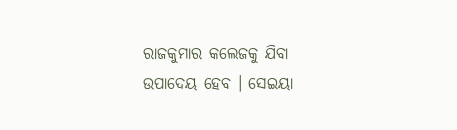ରାଜକୁମାର କଲେଜକୁ ଯିବା ଉପାଦେୟ ହେବ । ସେଇୟା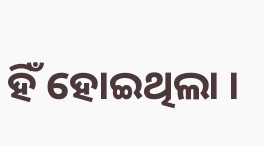ହିଁ ହୋଇଥିଲା ।